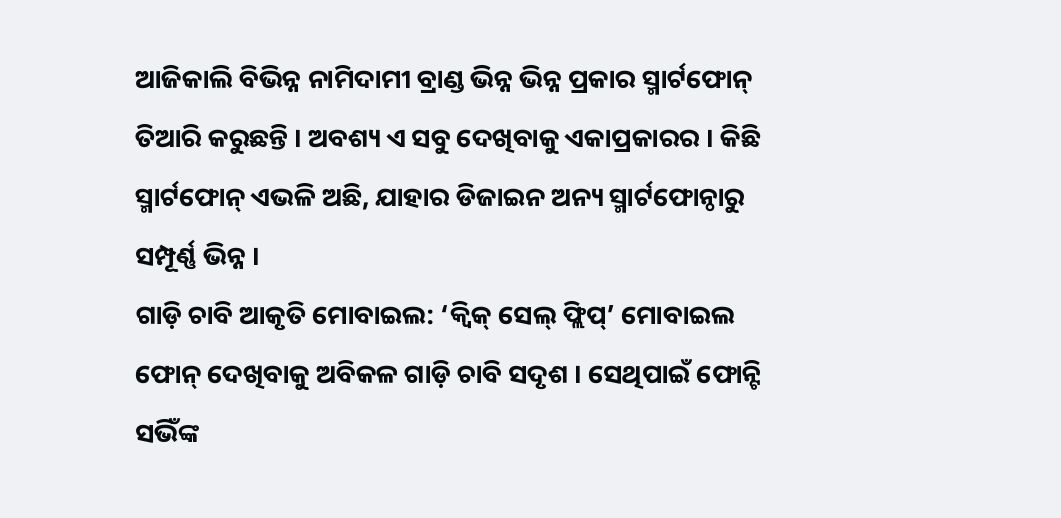ଆଜିକାଲି ବିଭିନ୍ନ ନାମିଦାମୀ ବ୍ରାଣ୍ଡ ଭିନ୍ନ ଭିନ୍ନ ପ୍ରକାର ସ୍ମାର୍ଟଫୋନ୍ ତିଆରି କରୁଛନ୍ତି । ଅବଶ୍ୟ ଏ ସବୁ ଦେଖିବାକୁ ଏକାପ୍ରକାରର । କିଛି ସ୍ମାର୍ଟଫୋନ୍ ଏଭଳି ଅଛି, ଯାହାର ଡିଜାଇନ ଅନ୍ୟ ସ୍ମାର୍ଟଫୋନ୍ଠାରୁ ସମ୍ପୂର୍ଣ୍ଣ ଭିନ୍ନ ।
ଗାଡ଼ି ଚାବି ଆକୃତି ମୋବାଇଲ: ‘କ୍ୱିକ୍ ସେଲ୍ ଫ୍ଲିପ୍’ ମୋବାଇଲ ଫୋନ୍ ଦେଖିବାକୁ ଅବିକଳ ଗାଡ଼ି ଚାବି ସଦୃଶ । ସେଥିପାଇଁ ଫୋନ୍ଟି ସଭିଁଙ୍କ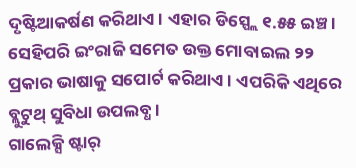ଦୃଷ୍ଟିଆକର୍ଷଣ କରିଥାଏ । ଏହାର ଡିସ୍ପ୍ଲେ ୧.୫୫ ଇଞ୍ଚ । ସେହିପରି ଇଂରାଜି ସମେତ ଉକ୍ତ ମୋବାଇଲ ୨୨ ପ୍ରକାର ଭାଷାକୁ ସପୋର୍ଟ କରିଥାଏ । ଏପରିକି ଏଥିରେ ବ୍ଲୁଟୁଥ୍ ସୁବିଧା ଉପଲବ୍ଧ ।
ଗାଲେକ୍ସି ଷ୍ଟାର୍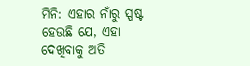ମିନି: ଏହାର ନାଁରୁ ସ୍ପଷ୍ଟ ହେଉଛି ଯେ, ଏହା ଦେଖିବାକୁ ଅତି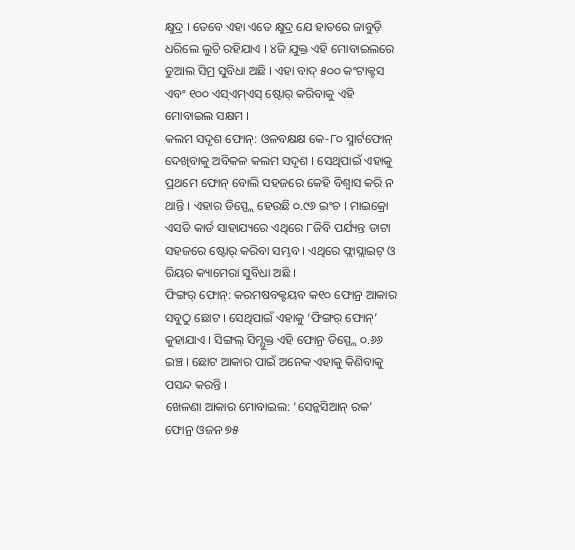କ୍ଷୁଦ୍ର । ତେବେ ଏହା ଏତେ କ୍ଷୁଦ୍ର ଯେ ହାତରେ ଜାବୁଡ଼ି ଧରିଲେ ଲୁଚି ରହିଯାଏ । ୪ଜି ଯୁକ୍ତ ଏହି ମୋବାଇଲରେ ଡୁଆଲ ସିମ୍ର ସୁବିଧା ଅଛି । ଏହା ବାଦ୍ ୫୦୦ କଂଟାକ୍ଟସ ଏବଂ ୧୦୦ ଏସ୍ଏମ୍ଏସ୍ ଷ୍ଟୋର୍ କରିବାକୁ ଏହି ମୋବାଇଲ ସକ୍ଷମ ।
କଲମ ସଦୃଶ ଫୋନ୍: ଓଳବକ୍ଷକ୍ଷ କେ-୮୦ ସ୍ମାର୍ଟଫୋନ୍ ଦେଖିବାକୁ ଅବିକଳ କଲମ ସଦୃଶ । ସେଥିପାଇଁ ଏହାକୁ ପ୍ରଥମେ ଫୋନ୍ ବୋଲି ସହଜରେ କେହି ବିଶ୍ୱାସ କରି ନ ଥାନ୍ତି । ଏହାର ଡିସ୍ପ୍ଲେ ହେଉଛି ୦.୯୬ ଇଂଚ । ମାଇକ୍ରୋ ଏସଡି କାର୍ଡ ସାହାଯ୍ୟରେ ଏଥିରେ ୮ଜିବି ପର୍ଯ୍ୟନ୍ତ ଡାଟା ସହଜରେ ଷ୍ଟୋର୍ କରିବା ସମ୍ଭବ । ଏଥିରେ ଫ୍ଲାସ୍ଲାଇଟ୍ ଓ ରିୟର କ୍ୟାମେରା ସୁବିଧା ଅଛି ।
ଫିଙ୍ଗର୍ ଫୋନ୍: କରମଷବକ୍ଟୟବ କ୧୦ ଫୋନ୍ର ଆକାର ସବୁଠୁ ଛୋଟ । ସେଥିପାଇଁ ଏହାକୁ ‘ଫିଙ୍ଗର୍ ଫୋନ୍’ କୁହାଯାଏ । ସିଙ୍ଗଲ୍ ସିମ୍ଯୁକ୍ତ ଏହି ଫୋନ୍ର ଡିସ୍ପ୍ଲେ ୦.୬୬ ଇଞ୍ଚ । ଛୋଟ ଆକାର ପାଇଁ ଅନେକ ଏହାକୁ କିଣିବାକୁ ପସନ୍ଦ କରନ୍ତି ।
ଖେଳଣା ଆକାର ମୋବାଇଲ: ‘ସେନ୍କସିଆନ୍ ରକ’ ଫୋନ୍ର ଓଜନ ୭୫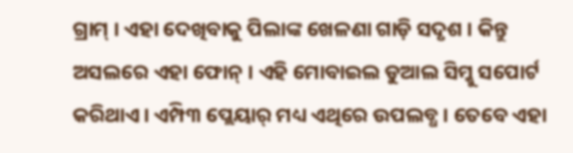ଗ୍ରାମ୍ । ଏହା ଦେଖିବାକୁ ପିଲାଙ୍କ ଖେଳଣା ଗାଡ଼ି ସଦୃଶ । କିନ୍ତୁ ଅସଲରେ ଏହା ଫୋନ୍ । ଏହି ମୋବାଇଲ ଡୁଆଲ ସିମ୍କୁ ସପୋର୍ଟ କରିଥାଏ । ଏମ୍ପି୩ ପ୍ଲେୟାର୍ ମଧ୍ୟ ଏଥିରେ ଉପଲବ୍ଧ । ତେବେ ଏହା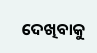ଦେଖିବାକୁ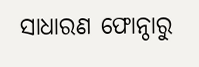ସାଧାରଣ ଫୋନ୍ଠାରୁ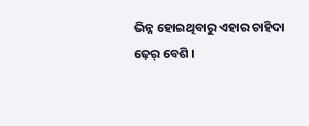ଭିନ୍ନ ହୋଇଥିବାରୁ ଏହାର ଚାହିଦା ଢ଼େର୍ ବେଶି ।